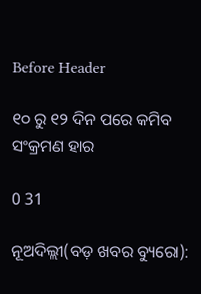Before Header

୧୦ ରୁ ୧୨ ଦିନ ପରେ କମିବ ସଂକ୍ରମଣ ହାର

0 31

ନୂଅଦିଲ୍ଲୀ(ବଡ଼ ଖବର ବ୍ୟୁରୋ):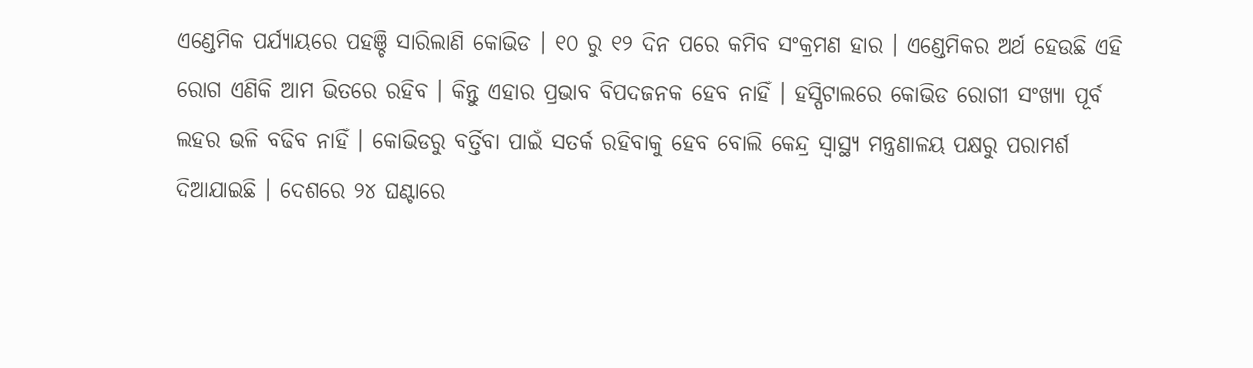ଏଣ୍ଡେମିକ ପର୍ଯ୍ୟାୟରେ ପହଞ୍ଚି ସାରିଲାଣି କୋଭିଡ । ୧୦ ରୁ ୧୨ ଦିନ ପରେ କମିବ ସଂକ୍ରମଣ ହାର । ଏଣ୍ଡେମିକର ଅର୍ଥ ହେଉଛି ଏହି ରୋଗ ଏଣିକି ଆମ ଭିତରେ ରହିବ । କିନ୍ତୁ ଏହାର ପ୍ରଭାବ ବିପଦଜନକ ହେବ ନାହିଁ । ହସ୍ପିଟାଲରେ କୋଭିଡ ରୋଗୀ ସଂଖ୍ୟା ପୂର୍ବ ଲହର ଭଳି ବଢିବ ନାହିଁ । କୋଭିଡରୁ ବର୍ତ୍ତିବା ପାଇଁ ସତର୍କ ରହିବାକୁ ହେବ ବୋଲି କେନ୍ଦ୍ର ସ୍ୱାସ୍ଥ୍ୟ ମନ୍ତ୍ରଣାଳୟ ପକ୍ଷରୁ ପରାମର୍ଶ ଦିଆଯାଇଛି । ଦେଶରେ ୨୪ ଘଣ୍ଟାରେ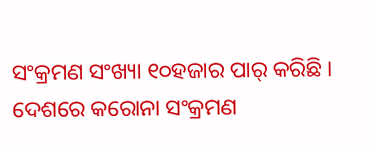ସଂକ୍ରମଣ ସଂଖ୍ୟା ୧୦ହଜାର ପାର୍ କରିଛି । ଦେଶରେ କରୋନା ସଂକ୍ରମଣ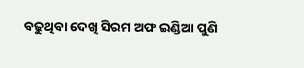ବଢୁଥିବା ଦେଖି ସିରମ ଅଫ ଇଣ୍ଡିଆ ପୁଣି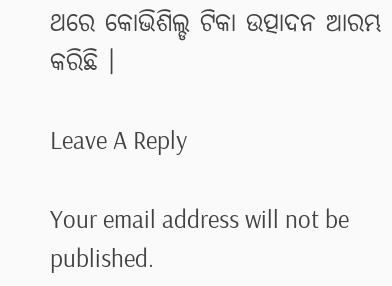ଥରେ କୋଭିଶିଲ୍ଡ ଟିକା ଉତ୍ପାଦନ ଆରମ୍ଭ କରିଛି ।

Leave A Reply

Your email address will not be published.